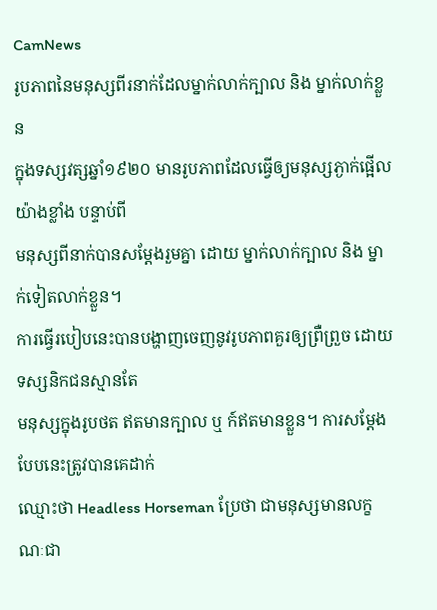CamNews
រូបភាពនៃមនុស្សពីរនាក់ដែលម្នាក់លាក់ក្បាល និង ម្នាក់លាក់ខ្លួន
ក្នុងទស្សវត្សឆ្នាំ១៩២០ មានរូបភាពដែលធ្វើឲ្យមនុស្សភ្ងាក់ផ្អើលយ៉ាងខ្លាំង បន្ទាប់ពី
មនុស្សពីនាក់បានសម្ដែងរួមគ្នា ដោយ ម្នាក់លាក់ក្បាល និង ម្នាក់ទៀតលាក់ខ្លួន។
ការធ្វើរបៀបនេះបានបង្ហាញចេញនូវរូបភាពគួរឲ្យព្រឺព្រួច ដោយទស្សនិកជនស្មានតែ
មនុស្សក្នុងរូបថត ឥតមានក្បាល ឬ ក៍ឥតមានខ្លួន។ ការសម្ដែងបែបនេះត្រូវបានគេដាក់
ឈ្មោះថា Headless Horseman ប្រែថា ជាមនុស្សមានលក្ខណៈជា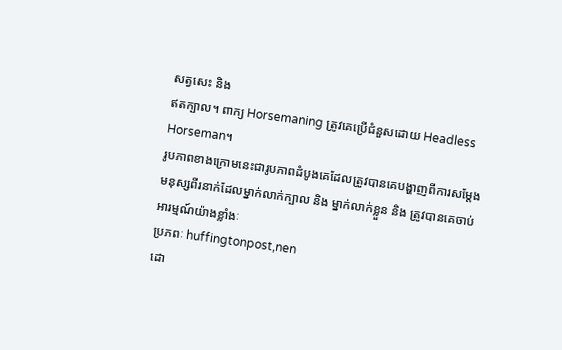សត្វសេះ និង
ឥតក្បាល។ ពាក្យ Horsemaning ត្រូវគេប្រើជំនួសដោយ Headless Horseman។
រូបភាពខាងក្រោមនេះជារូបភាពដំបូងគេដែលត្រូវបានគេបង្ហាញពីការសម្ដែង
មនុស្សពីរនាក់ដែលម្នាក់លាក់ក្បាល និង ម្នាក់លាក់ខ្លួន និង ត្រូវបានគេចាប់
អារម្មណ៍យ៉ាងខ្លាំងៈ
ប្រភពៈ huffingtonpost,nen
ដោ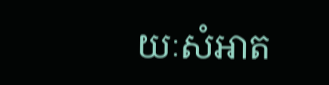យៈសំអាត